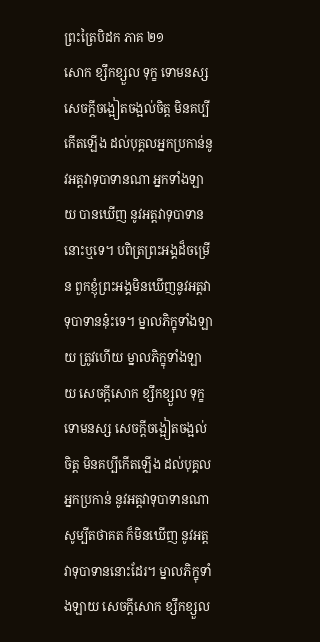ព្រះត្រៃបិដក ភាគ ២១
សោក ខ្សឹកខ្សួល ទុក្ខ ទោមនស្ស សេចក្តីចង្អៀតចង្អល់ចិត្ត មិនគប្បីកើតឡើង ដល់បុគ្គលអ្នកប្រកាន់នូវអត្តវាទុបាទានណា អ្នកទាំងឡាយ បានឃើញ នូវអត្តវាទុបាទាននោះឬទេ។ បពិត្រព្រះអង្គដ៏ចម្រើន ពួកខ្ញុំព្រះអង្គមិនឃើញនូវអត្តវាទុបាទាននុ៎ះទេ។ ម្នាលភិក្ខុទាំងឡាយ ត្រូវហើយ ម្នាលភិក្ខុទាំងឡាយ សេចក្តីសោក ខ្សឹកខ្សួល ទុក្ខ ទោមនស្ស សេចក្តីចង្អៀតចង្អល់ចិត្ត មិនគប្បីកើតឡើង ដល់បុគ្គលអ្នកប្រកាន់ នូវអត្តវាទុបាទានណា សូម្បីតថាគត ក៏មិនឃើញ នូវអត្តវាទុបាទាននោះដែរ។ ម្នាលភិក្ខុទាំងឡាយ សេចក្តីសោក ខ្សឹកខ្សួល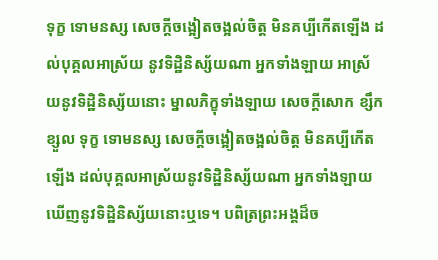ទុក្ខ ទោមនស្ស សេចក្តីចង្អៀតចង្អល់ចិត្ត មិនគប្បីកើតឡើង ដល់បុគ្គលអាស្រ័យ នូវទិដ្ឋិនិស្ស័យណា អ្នកទាំងឡាយ អាស្រ័យនូវទិដ្ឋិនិស្ស័យនោះ ម្នាលភិក្ខុទាំងឡាយ សេចក្តីសោក ខ្សឹកខ្សួល ទុក្ខ ទោមនស្ស សេចក្តីចង្អៀតចង្អល់ចិត្ត មិនគប្បីកើតឡើង ដល់បុគ្គលអាស្រ័យនូវទិដ្ឋិនិស្ស័យណា អ្នកទាំងឡាយ ឃើញនូវទិដ្ឋិនិស្ស័យនោះឬទេ។ បពិត្រព្រះអង្គដ៏ច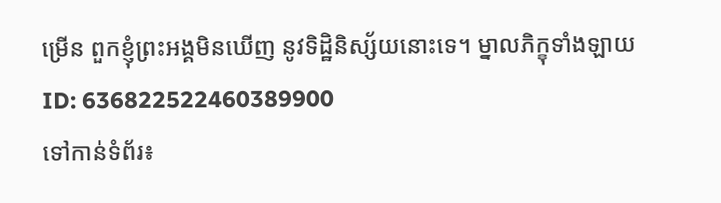ម្រើន ពួកខ្ញុំព្រះអង្គមិនឃើញ នូវទិដ្ឋិនិស្ស័យនោះទេ។ ម្នាលភិក្ខុទាំងឡាយ
ID: 636822522460389900
ទៅកាន់ទំព័រ៖